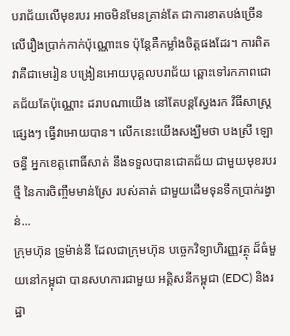បរាជ័យលើមុខរបរ អាចមិនមែនគ្រាន់តែ ជាការខាតបង់ច្រើន លើរឿងប្រាក់កាក់ប៉ុណ្ណោះទេ ប៉ុន្តែគឺកម្លាំងចិត្តផងដែរ។ ការពិតវាគឺជាមេរៀន បង្រៀនអោយបុគ្គលបរាជ័យ ឆ្ពោះទៅរកភាពជោគជ័យតែប៉ុណ្ណោះ ដរាបណាយើង នៅតែបន្តស្វែងរក វិធីសាស្រ្តផ្សេងៗ ធ្វើវាអោយបាន។ លើកនេះយើងសង្ឃឹមថា បងស្រី ឡោ ចន្ធី អ្នកខេត្តពោធិ៍សាត់ នឹងទទួលបានជោគជ័យ ជាមួយមុខរបរថ្មី នៃការចិញ្ចឹមមាន់ស្រែ របស់គាត់ ជាមួយដើមទុនទឹកប្រាក់រង្វាន់...
ក្រុមហ៊ុន ទ្រូម៉ាន់នី ដែលជាក្រុមហ៊ុន បច្ចេកវិទ្យាហិរញ្ញវត្ថុ ដ៏ធំមួយនៅកម្ពុជា បានសហការជាមួយ អគ្គិសនីកម្ពុជា (EDC) និងរដ្ឋា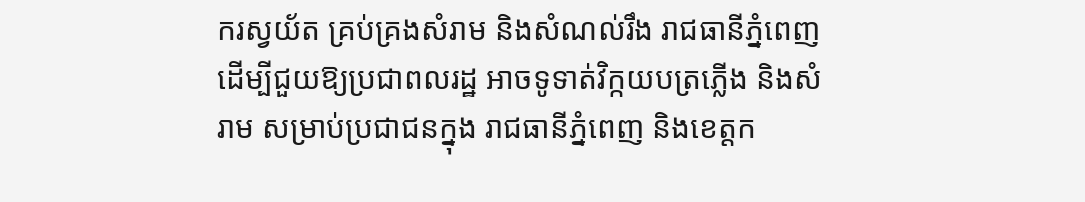ករស្វយ័ត គ្រប់គ្រងសំរាម និងសំណល់រឹង រាជធានីភ្នំពេញ ដើម្បីជួយឱ្យប្រជាពលរដ្ឋ អាចទូទាត់វិក្កយបត្រភ្លើង និងសំរាម សម្រាប់ប្រជាជនក្នុង រាជធានីភ្នំពេញ និងខេត្តក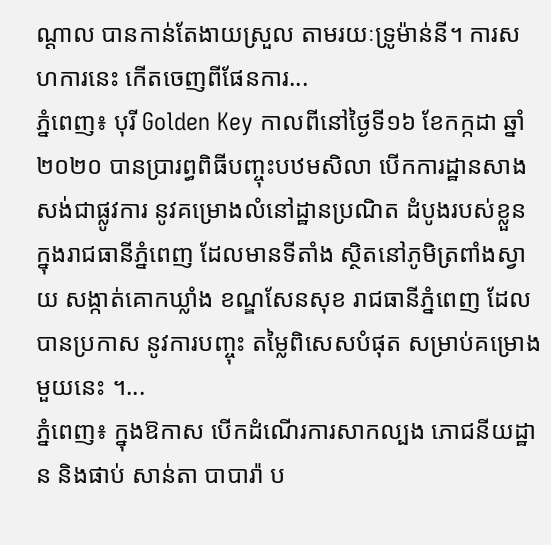ណ្តាល បានកាន់តែងាយស្រួល តាមរយៈទ្រូម៉ាន់នី។ ការសហការនេះ កើតចេញពីផែនការ...
ភ្នំពេញ៖ បុរី Golden Key កាលពីនៅថ្ងៃទី១៦ ខែកក្កដា ឆ្នាំ២០២០ បានប្រារព្ធពិធីបញ្ចុះបឋមសិលា បើកការដ្ឋានសាងសង់ជាផ្លូវការ នូវគម្រោងលំនៅដ្ឋានប្រណិត ដំបូងរបស់ខ្លួន ក្នុងរាជធានីភ្នំពេញ ដែលមានទីតាំង ស្ថិតនៅភូមិត្រពាំងស្វាយ សង្កាត់គោកឃ្លាំង ខណ្ឌសែនសុខ រាជធានីភ្នំពេញ ដែលបានប្រកាស នូវការបញ្ចុះ តម្លៃពិសេសបំផុត សម្រាប់គម្រោងមួយនេះ ។...
ភ្នំពេញ៖ ក្នុងឱកាស បើកដំណើរការសាកល្បង ភោជនីយដ្ឋាន និងផាប់ សាន់តា បាបារ៉ា ប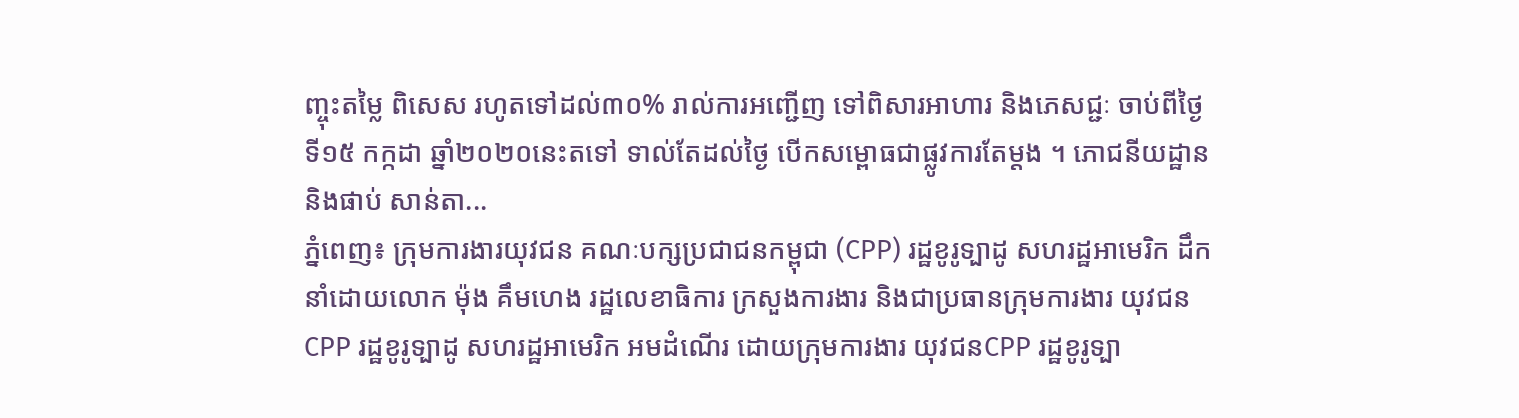ញ្ចុះតម្លៃ ពិសេស រហូតទៅដល់៣០% រាល់ការអញ្ជើញ ទៅពិសារអាហារ និងភេសជ្ជៈ ចាប់ពីថ្ងៃទី១៥ កក្កដា ឆ្នាំ២០២០នេះតទៅ ទាល់តែដល់ថ្ងៃ បើកសម្ពោធជាផ្លូវការតែម្តង ។ ភោជនីយដ្ឋាន និងផាប់ សាន់តា...
ភ្នំពេញ៖ ក្រុមការងារយុវជន គណៈបក្សប្រជាជនកម្ពុជា (CPP) រដ្ឋខូរូទ្បាដូ សហរដ្ឋអាមេរិក ដឹកនាំដោយលោក ម៉ុង គឹមហេង រដ្ឋលេខាធិការ ក្រសួងការងារ និងជាប្រធានក្រុមការងារ យុវជន CPP រដ្ឋខូរូទ្បាដូ សហរដ្ឋអាមេរិក អមដំណើរ ដោយក្រុមការងារ យុវជនCPP រដ្ឋខូរូទ្បា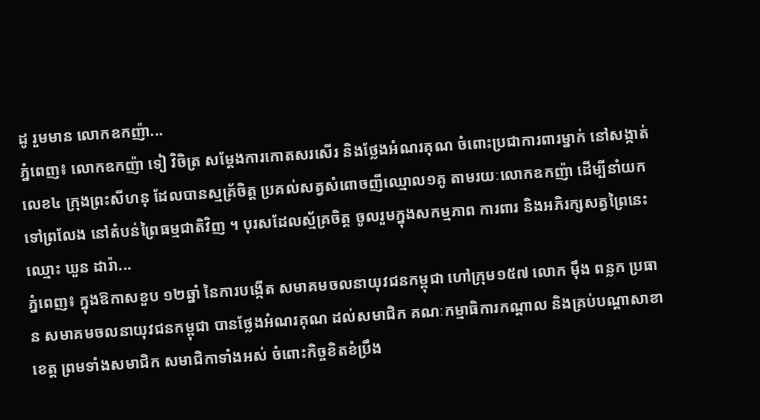ដូ រួមមាន លោកឧកញ៉ា...
ភ្នំពេញ៖ លោកឧកញ៉ា ទៀ វិចិត្រ សម្តែងការកោតសរសើរ និងថ្លែងអំណរគុណ ចំពោះប្រជាការពារម្នាក់ នៅសង្កាត់លេខ៤ ក្រុងព្រះសីហនុ ដែលបានស្មគ្រ័ចិត្ត ប្រគល់សត្វសំពោចញីឈ្មោល១គូ តាមរយៈលោកឧកញ៉ា ដើម្បីនាំយកទៅព្រលែង នៅតំបន់ព្រៃធម្មជាតិវិញ ។ បុរសដែលស្ម័គ្រចិត្ត ចូលរួមក្នុងសកម្មភាព ការពារ និងអភិរក្សសត្វព្រៃនេះ ឈ្មោះ ឃួន ដារ៉ា...
ភ្នំពេញ៖ ក្នុងឱកាសខួប ១២ឆ្នាំ នៃការបង្កើត សមាគមចលនាយុវជនកម្ពុជា ហៅក្រុម១៥៧ លោក ម៉ឹង ពន្លក ប្រធាន សមាគមចលនាយុវជនកម្ពុជា បានថ្លែងអំណរគុណ ដល់សមាជិក គណៈកម្មាធិការកណ្តាល និងគ្រប់បណ្តាសាខាខេត្ត ព្រមទាំងសមាជិក សមាជិកាទាំងអស់ ចំពោះកិច្ចខិតខំប្រឹង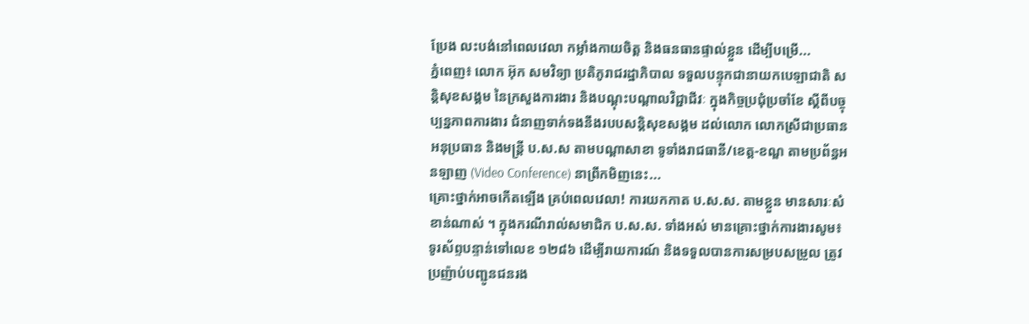ប្រែង លះបង់នៅពេលវេលា កម្លាំងកាយចិត្ត និងធនធានផ្ទាល់ខ្លួន ដើម្បីបម្រើ...
ភ្នំពេញ៖ លោក អ៊ុក សមវិទ្យា ប្រតិភូរាជរដ្ឋាភិបាល ទទួលបន្ទុកជានាយកបេឡាជាតិ សន្តិសុខសង្គម នៃក្រសួងការងារ និងបណ្តុះបណ្តាលវិជ្ជាជីវៈ ក្នុងកិច្ចប្រជុំប្រចាំខែ ស្តីពីបច្ចុប្បន្នភាពការងារ ជំនាញទាក់ទងនឹងរបបសន្តិសុខសង្គម ដល់លោក លោកស្រីជាប្រធាន អនុប្រធាន និងមន្រ្តី ប.ស.ស តាមបណ្តាសាខា ទូទាំងរាជធានី/ខេត្ត-ខណ្ឌ តាមប្រព័ន្ធអនឡាញ (Video Conference) នាព្រឹកមិញនេះ...
គ្រោះថ្នាក់អាចកើតឡើង គ្រប់ពេលវេលា! ការយកកាត ប.ស.ស. តាមខ្លួន មានសារៈសំខាន់ណាស់ ។ ក្នុងករណីរាល់សមាជិក ប.ស.ស. ទាំងអស់ មានគ្រោះថ្នាក់ការងារសូម៖ ទូរស័ព្ទបន្ទាន់ទៅលេខ ១២៨៦ ដើម្បីរាយការណ៍ និងទទួលបានការសម្របសម្រួល ត្រូវប្រញ៉ាប់បញ្ជូនជនរង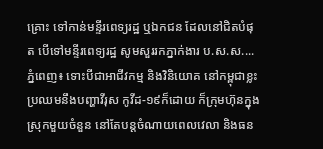គ្រោះ ទៅកាន់មន្ទីរពេទ្យរដ្ឋ ឬឯកជន ដែលនៅជិតបំផុត បើទៅមន្ទីរពេទ្យរដ្ឋ សូមសួររកភ្នាក់ងារ ប.ស.ស....
ភ្នំពេញ៖ ទោះបីជាអាជីវកម្ម និងវិនិយោគ នៅកម្ពុជាខ្លះ ប្រឈមនឹងបញ្ហាវីរុស កូវីដ-១៩ក៏ដោយ ក៏ក្រុមហ៊ុនក្នុងស្រុកមួយចំនួន នៅតែបន្តចំណាយពេលវេលា និងធន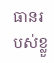ធានរបស់ខ្លួ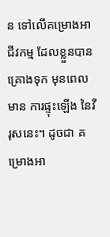ន ទៅលើគម្រោងអាជីវកម្ម ដែលខ្លួនបានគ្រោងទុក មុនពេលមាន ការផ្ទុះឡើង នៃវីរុសនេះ។ ដូចជា គម្រោងអា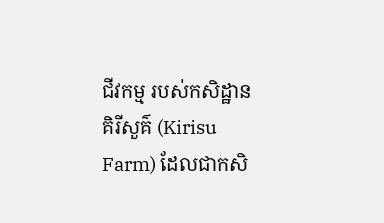ជីវកម្ម របស់កសិដ្ឋានគិរីសួគ៌ (Kirisu Farm) ដែលជាកសិ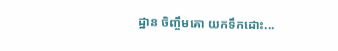ដ្ឋាន ចិញ្ចឹមគោ យកទឹកដោះ...